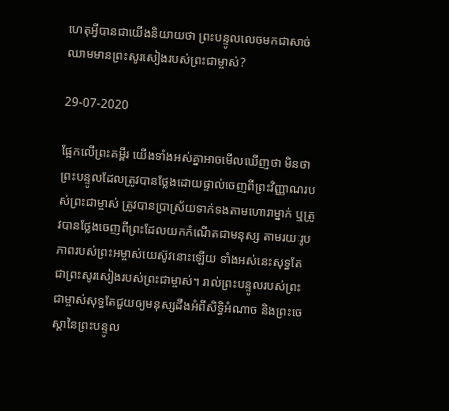ហេតុអ្វីបានជាយើងនិយាយថា ព្រះបន្ទូលលេចមកជាសាច់ឈាមមានព្រះសូរសៀងរបស់ព្រះជាម្ចាស់?

29-07-2020

ផ្អែកលើព្រះគម្ពីរ យើងទាំងអស់គ្នាអាចមើលឃើញថា មិនថាព្រះបន្ទូលដែលត្រូវបានថ្លែងដោយផ្ទាល់ចេញពីព្រះវិញ្ញាណរបស់ព្រះជាម្ចាស់ ត្រូវបានប្រាស្រ័យទាក់ទងតាមហោរាម្នាក់ ឬត្រូវបានថ្លែងចេញពីព្រះដែលយកកំណើតជាមនុស្ស តាមរយៈរូបភាពរបស់ព្រះអម្ចាស់យេស៊ូវនោះឡើយ ទាំងអស់នេះសុទ្ធតែជាព្រះសូរសៀងរបស់ព្រះជាម្ចាស់។ រាល់ព្រះបន្ទូលរបស់ព្រះជាម្ចាស់សុទ្ធតែជួយឲ្យមនុស្សដឹងអំពីសិទ្ធិអំណាច និងព្រះចេស្ដានៃព្រះបន្ទូល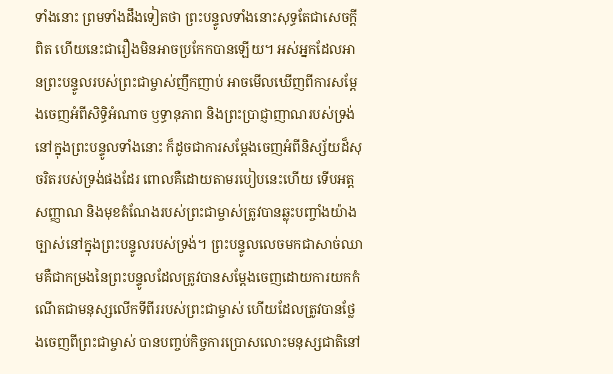ទាំងនោះ ព្រមទាំងដឹងទៀតថា ព្រះបន្ទូលទាំងនោះសុទ្ធតែជាសេចក្តីពិត ហើយនេះជារឿងមិនអាចប្រកែកបានឡើយ។ អស់អ្នកដែលអានព្រះបន្ទូលរបស់ព្រះជាម្ចាស់ញឹកញាប់ អាចមើលឃើញពីការសម្ដែងចេញអំពីសិទ្ធិអំណាច ឫទ្ធានុភាព និងព្រះប្រាជ្ញាញាណរបស់ទ្រង់នៅក្នុងព្រះបន្ទូលទាំងនោះ ក៏ដូចជាការសម្ដែងចេញអំពីនិស្ស័យដ៏សុចរិតរបស់ទ្រង់ផងដែរ ពោលគឺដោយតាមរបៀបនេះហើយ ទើបអត្តសញ្ញាណ និងមុខតំណែងរបស់ព្រះជាម្ចាស់ត្រូវបានឆ្លុះបញ្ចាំងយ៉ាងច្បាស់នៅក្នុងព្រះបន្ទូលរបស់ទ្រង់។ ព្រះបន្ទូលលេចមកជាសាច់ឈាមគឺជាកម្រងនៃព្រះបន្ទូលដែលត្រូវបានសម្ដែងចេញដោយការយកកំណើតជាមនុស្សលើកទីពីររបស់ព្រះជាម្ចាស់ ហើយដែលត្រូវបានថ្លែងចេញពីព្រះជាម្ចាស់ បានបញ្ចប់កិច្ចការប្រោសលោះមនុស្សជាតិនៅ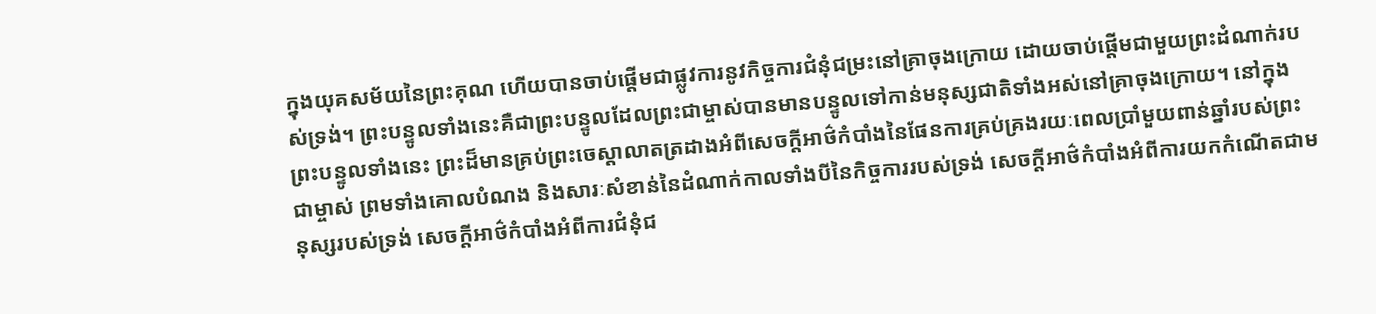ក្នុងយុគសម័យនៃព្រះគុណ ហើយបានចាប់ផ្ដើមជាផ្លូវការនូវកិច្ចការជំនុំជម្រះនៅគ្រាចុងក្រោយ ដោយចាប់ផ្ដើមជាមួយព្រះដំណាក់របស់ទ្រង់។ ព្រះបន្ទូលទាំងនេះគឺជាព្រះបន្ទូលដែលព្រះជាម្ចាស់បានមានបន្ទូលទៅកាន់មនុស្សជាតិទាំងអស់នៅគ្រាចុងក្រោយ។ នៅក្នុងព្រះបន្ទូលទាំងនេះ ព្រះដ៏មានគ្រប់ព្រះចេស្ដាលាតត្រដាងអំពីសេចក្តីអាថ៌កំបាំងនៃផែនការគ្រប់គ្រងរយៈពេលប្រាំមួយពាន់ឆ្នាំរបស់ព្រះជាម្ចាស់ ព្រមទាំងគោលបំណង និងសារៈសំខាន់នៃដំណាក់កាលទាំងបីនៃកិច្ចការរបស់ទ្រង់ សេចក្តីអាថ៌កំបាំងអំពីការយកកំណើតជាមនុស្សរបស់ទ្រង់ សេចក្តីអាថ៌កំបាំងអំពីការជំនុំជ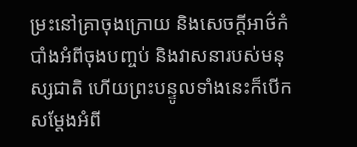ម្រះនៅគ្រាចុងក្រោយ និងសេចក្តីអាថ៌កំបាំងអំពីចុងបញ្ចប់ និងវាសនារបស់មនុស្សជាតិ ហើយព្រះបន្ទូលទាំងនេះក៏បើកសម្ដែងអំពី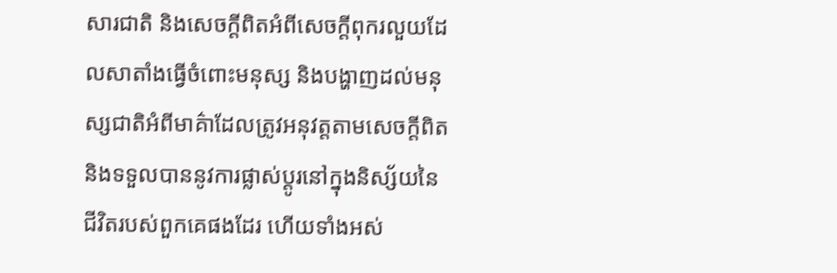សារជាតិ និងសេចក្តីពិតអំពីសេចក្តីពុករលួយដែលសាតាំងធ្វើចំពោះមនុស្ស និងបង្ហាញដល់មនុស្សជាតិអំពីមាគ៌ាដែលត្រូវអនុវត្តតាមសេចក្តីពិត និងទទួលបាននូវការផ្លាស់ប្ដូរនៅក្នុងនិស្ស័យនៃជីវិតរបស់ពួកគេផងដែរ ហើយទាំងអស់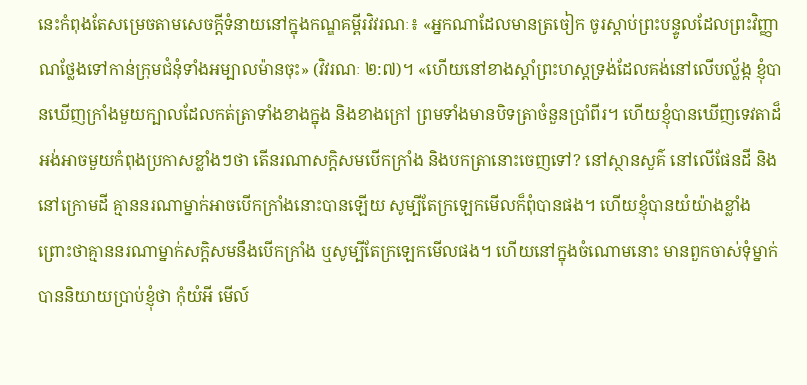នេះកំពុងតែសម្រេចតាមសេចក្តីទំនាយនៅក្នុងកណ្ឌគម្ពីរវិវរណៈ៖ «អ្នកណាដែលមានត្រចៀក ចូរស្ដាប់ព្រះបន្ទូលដែលព្រះវិញ្ញាណថ្លែងទៅកាន់ក្រុមជំនុំទាំងអម្បាលម៉ានចុះ» (វិវរណៈ ២:៧)។ «ហើយនៅខាងស្ដាំព្រះហស្តទ្រង់ដែលគង់នៅលើបល្ល័ង្ក ខ្ញុំបានឃើញក្រាំងមួយក្បាលដែលកត់ត្រាទាំងខាងក្នុង និងខាងក្រៅ ព្រមទាំងមានបិទត្រាចំនួនប្រាំពីរ។ ហើយខ្ញុំបានឃើញទេវតាដ៏អង់អាចមួយកំពុងប្រកាសខ្លាំងៗថា តើនរណាសក្ដិសមបើកក្រាំង និងបកត្រានោះចេញទៅ? នៅស្ថានសួគ៌ នៅលើផែនដី និងនៅក្រោមដី គ្មាននរណាម្នាក់អាចបើកក្រាំងនោះបានឡើយ សូម្បីតែក្រឡេកមើលក៏ពុំបានផង។ ហើយខ្ញុំបានយំយ៉ាងខ្លាំង ព្រោះថាគ្មាននរណាម្នាក់សក្ដិសមនឹងបើកក្រាំង ឬសូម្បីតែក្រឡេកមើលផង។ ហើយនៅក្នុងចំណោមនោះ មានពួកចាស់ទុំម្នាក់បាននិយាយប្រាប់ខ្ញុំថា កុំយំអី មើល៍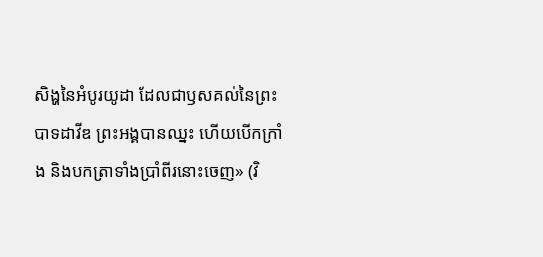សិង្ហនៃអំបូរយូដា ដែលជាឫសគល់នៃព្រះបាទដាវីឌ ព្រះអង្គបានឈ្នះ ហើយបើកក្រាំង និងបកត្រាទាំងប្រាំពីរនោះចេញ» (វិ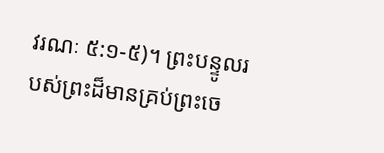វរណៈ ៥:១-៥)។ ព្រះបន្ទូលរបស់ព្រះដ៏មានគ្រប់ព្រះចេ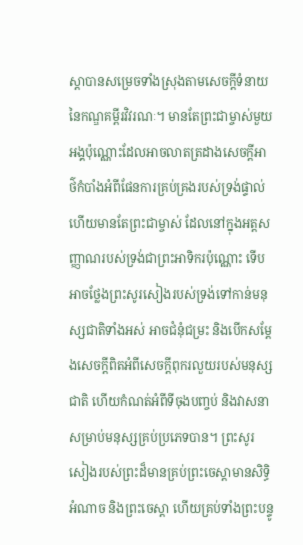ស្ដាបានសម្រេចទាំងស្រុងតាមសេចក្តីទំនាយនៃកណ្ឌគម្ពីរវិវរណៈ។ មានតែព្រះជាម្ចាស់មួយអង្គប៉ុណ្ណោះដែលអាចលាតត្រដាងសេចក្តីអាថ៌កំបាំងអំពីផែនការគ្រប់គ្រងរបស់ទ្រង់ផ្ទាល់ ហើយមានតែព្រះជាម្ចាស់ ដែលនៅក្នុងអត្តសញ្ញាណរបស់ទ្រង់ជាព្រះអាទិករប៉ុណ្ណោះ ទើបអាចថ្លែងព្រះសូរសៀងរបស់ទ្រង់ទៅកាន់មនុស្សជាតិទាំងអស់ អាចជំនុំជម្រះ និងបើកសម្ដែងសេចក្តីពិតអំពីសេចក្តីពុករលួយរបស់មនុស្សជាតិ ហើយកំណត់អំពីទីចុងបញ្ចប់ និងវាសនាសម្រាប់មនុស្សគ្រប់ប្រភេទបាន។ ព្រះសូរសៀងរបស់ព្រះដ៏មានគ្រប់ព្រះចេស្ដាមានសិទ្ធិអំណាច និងព្រះចេស្ដា ហើយគ្រប់ទាំងព្រះបន្ទូ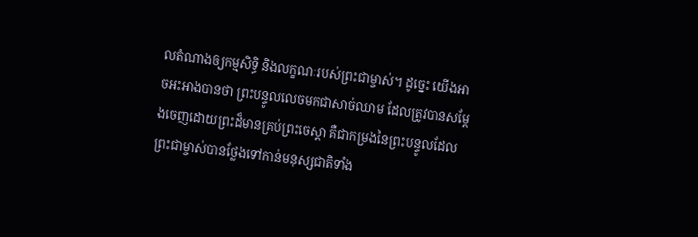លតំណាងឲ្យកម្មសិទ្ធិ និងលក្ខណៈរបស់ព្រះជាម្ចាស់។ ដូច្នេះ យើងអាចអះអាងបានថា ព្រះបន្ទូលលេចមកជាសាច់ឈាម ដែលត្រូវបានសម្ដែងចេញដោយព្រះដ៏មានគ្រប់ព្រះចេស្ដា គឺជាកម្រងនៃព្រះបន្ទូលដែលព្រះជាម្ចាស់បានថ្លែងទៅកាន់មនុស្សជាតិទាំង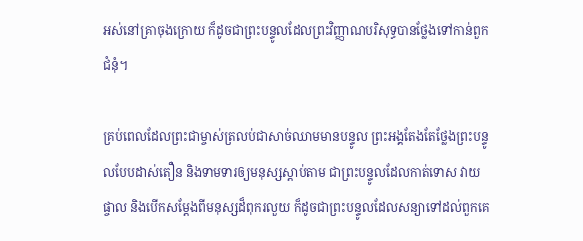អស់នៅគ្រាចុងក្រោយ ក៏ដូចជាព្រះបន្ទូលដែលព្រះវិញ្ញាណបរិសុទ្ធបានថ្លែងទៅកាន់ពួកជំនុំ។

គ្រប់ពេលដែលព្រះជាម្ចាស់ត្រលប់ជាសាច់ឈាមមានបន្ទូល ព្រះអង្គតែងតែថ្លែងព្រះបន្ទូលបែបដាស់តឿន និងទាមទារឲ្យមនុស្សស្ដាប់តាម ជាព្រះបន្ទូលដែលកាត់ទោស វាយផ្ចាល និងបើកសម្ដែងពីមនុស្សដ៏ពុករលួយ ក៏ដូចជាព្រះបន្ទូលដែលសន្យាទៅដល់ពួកគេ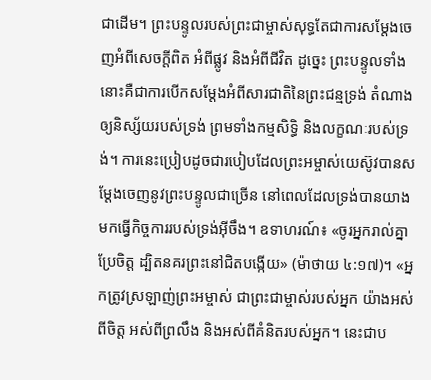ជាដើម។ ព្រះបន្ទូលរបស់ព្រះជាម្ចាស់សុទ្ធតែជាការសម្ដែងចេញអំពីសេចក្តីពិត អំពីផ្លូវ និងអំពីជីវិត ដូច្នេះ ព្រះបន្ទូលទាំងនោះគឺជាការបើកសម្ដែងអំពីសារជាតិនៃព្រះជន្មទ្រង់ តំណាងឲ្យនិស្ស័យរបស់ទ្រង់ ព្រមទាំងកម្មសិទ្ធិ និងលក្ខណៈរបស់ទ្រង់។ ការនេះប្រៀបដូចជារបៀបដែលព្រះអម្ចាស់យេស៊ូវបានសម្ដែងចេញនូវព្រះបន្ទូលជាច្រើន នៅពេលដែលទ្រង់បានយាងមកធ្វើកិច្ចការរបស់ទ្រង់អ៊ីចឹង។ ឧទាហរណ៍៖ «ចូរអ្នករាល់គ្នាប្រែចិត្ត ដ្បិតនគរព្រះនៅជិតបង្កើយ» (ម៉ាថាយ ៤:១៧)។ «អ្នកត្រូវស្រឡាញ់ព្រះ‌អម្ចាស់ ជាព្រះជាម្ចាស់របស់អ្នក យ៉ាងអស់ពីចិត្ត អស់ពីព្រលឹង និងអស់ពីគំនិតរបស់អ្នក។ នេះជាប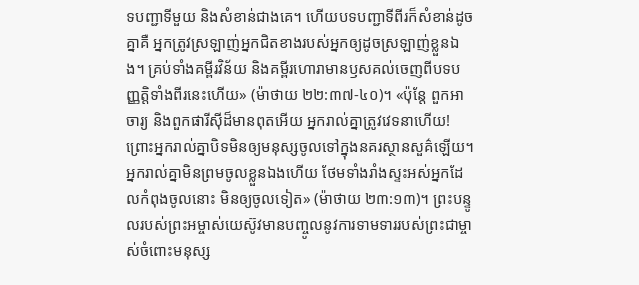ទ‌បញ្ជាទីមួយ និងសំខាន់ជាងគេ។ ហើយបទ‌បញ្ជាទីពីរក៏សំខាន់ដូចគ្នាគឺ អ្នកត្រូវស្រឡាញ់អ្នកជិតខាងរបស់អ្នកឲ្យដូចស្រឡាញ់ខ្លួនឯង។ គ្រប់ទាំងគម្ពីរវិន័យ និងគម្ពីរហោរាមានឫសគល់ចេញពីបទបញ្ញត្តិទាំងពីរនេះហើយ» (ម៉ាថាយ ២២:៣៧-៤០)។ «ប៉ុន្តែ ពួកអាចារ្យ និងពួកផារីស៊ីដ៏មានពុតអើយ អ្នករាល់គ្នាត្រូវវេទនាហើយ! ព្រោះអ្នករាល់គ្នាបិទមិនឲ្យមនុស្សចូលទៅក្នុងនគរស្ថាន‌សួគ៌ឡើយ។ អ្នករាល់គ្នាមិនព្រមចូលខ្លួនឯងហើយ ថែមទាំងរាំងស្ទះអស់អ្នកដែលកំពុងចូលនោះ មិនឲ្យចូលទៀត» (ម៉ាថាយ ២៣:១៣)។ ព្រះបន្ទូលរបស់ព្រះអម្ចាស់យេស៊ូវមានបញ្ចូលនូវការទាមទាររបស់ព្រះជាម្ចាស់ចំពោះមនុស្ស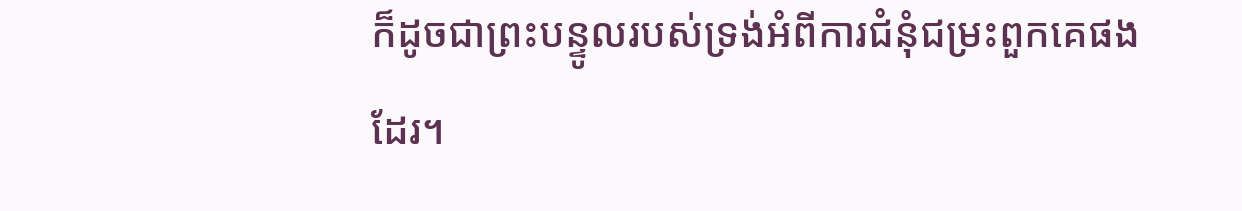ក៏ដូចជាព្រះបន្ទូលរបស់ទ្រង់អំពីការជំនុំជម្រះពួកគេផងដែរ។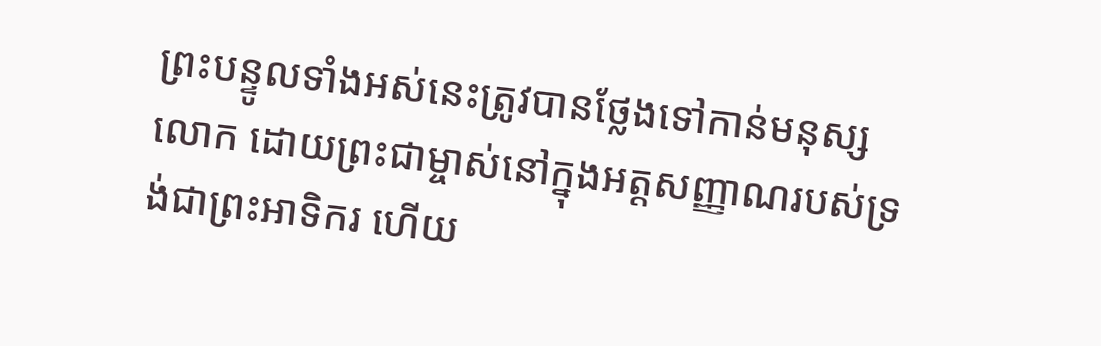ព្រះបន្ទូលទាំងអស់នេះត្រូវបានថ្លែងទៅកាន់មនុស្សលោក ដោយព្រះជាម្ចាស់នៅក្នុងអត្តសញ្ញាណរបស់ទ្រង់ជាព្រះអាទិករ ហើយ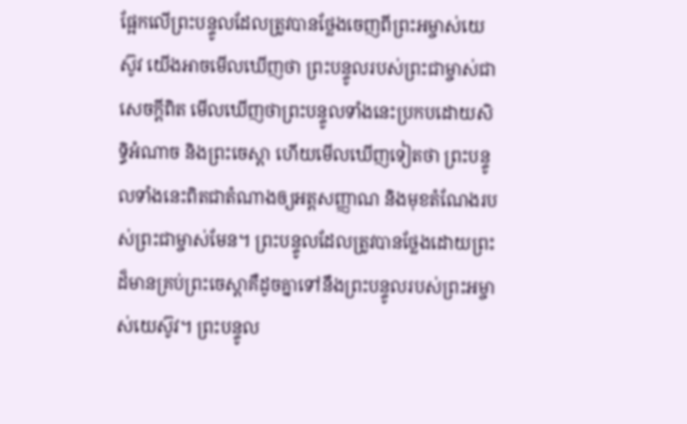ផ្អែកលើព្រះបន្ទូលដែលត្រូវបានថ្លែងចេញពីព្រះអម្ចាស់យេស៊ូវ យើងអាចមើលឃើញថា ព្រះបន្ទូលរបស់ព្រះជាម្ចាស់ជាសេចក្តីពិត មើលឃើញថាព្រះបន្ទូលទាំងនេះប្រកបដោយសិទ្ធិអំណាច និងព្រះចេស្ដា ហើយមើលឃើញទៀតថា ព្រះបន្ទូលទាំងនេះពិតជាតំណាងឲ្យអត្តសញ្ញាណ និងមុខតំណែងរបស់ព្រះជាម្ចាស់មែន។ ព្រះបន្ទូលដែលត្រូវបានថ្លែងដោយព្រះដ៏មានគ្រប់ព្រះចេស្ដាគឺដូចគ្នាទៅនឹងព្រះបន្ទូលរបស់ព្រះអម្ចាស់យេស៊ូវ។ ព្រះបន្ទូល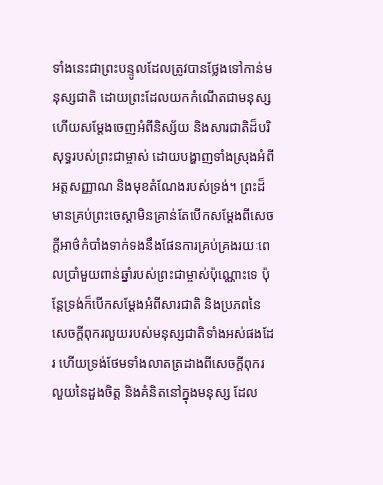ទាំងនេះជាព្រះបន្ទូលដែលត្រូវបានថ្លែងទៅកាន់មនុស្សជាតិ ដោយព្រះដែលយកកំណើតជាមនុស្ស ហើយសម្ដែងចេញអំពីនិស្ស័យ និងសារជាតិដ៏បរិសុទ្ធរបស់ព្រះជាម្ចាស់ ដោយបង្ហាញទាំងស្រុងអំពីអត្តសញ្ញាណ និងមុខតំណែងរបស់ទ្រង់។ ព្រះដ៏មានគ្រប់ព្រះចេស្ដាមិនគ្រាន់តែបើកសម្ដែងពីសេចក្តីអាថ៌កំបាំងទាក់ទងនឹងផែនការគ្រប់គ្រងរយៈពេលប្រាំមួយពាន់ឆ្នាំរបស់ព្រះជាម្ចាស់ប៉ុណ្ណោះទេ ប៉ុន្តែទ្រង់ក៏បើកសម្ដែងអំពីសារជាតិ និងប្រភពនៃសេចក្តីពុករលួយរបស់មនុស្សជាតិទាំងអស់ផងដែរ ហើយទ្រង់ថែមទាំងលាតត្រដាងពីសេចក្តីពុករលួយនៃដួងចិត្ត និងគំនិតនៅក្នុងមនុស្ស ដែល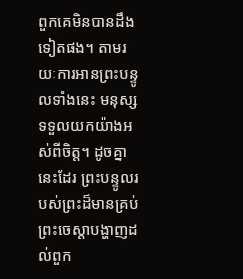ពួកគេមិនបានដឹងទៀតផង។ តាមរយៈការអានព្រះបន្ទូលទាំងនេះ មនុស្សទទួលយកយ៉ាងអស់ពីចិត្ត។ ដូចគ្នានេះដែរ ព្រះបន្ទូលរបស់ព្រះដ៏មានគ្រប់ព្រះចេស្ដាបង្ហាញដល់ពួក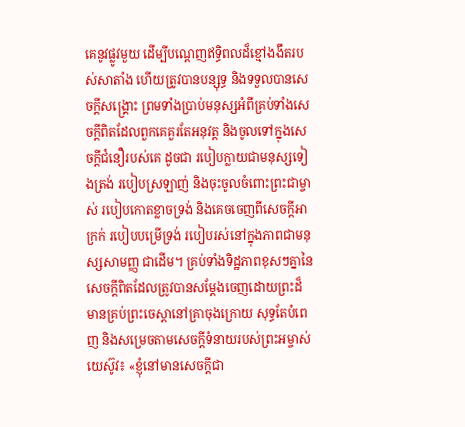គេនូវផ្លូវមួយ ដើម្បីបណ្ដេញឥទ្ធិពលដ៏ខ្មៅងងឹតរបស់សាតាំង ហើយត្រូវបានបន្សុទ្ធ និងទទួលបានសេចក្តីសង្រ្គោះ ព្រមទាំងប្រាប់មនុស្សអំពីគ្រប់ទាំងសេចក្តីពិតដែលពួកគេគួរតែអនុវត្ត និងចូលទៅក្នុងសេចក្តីជំនឿរបស់គេ ដូចជា របៀបក្លាយជាមនុស្សទៀងត្រង់ របៀបស្រឡាញ់ និងចុះចូលចំពោះព្រះជាម្ចាស់ របៀបកោតខ្លាចទ្រង់ និងគេចចេញពីសេចក្តីអាក្រក់ របៀបបម្រើទ្រង់ របៀបរស់នៅក្នុងភាពជាមនុស្សសាមញ្ញ ជាដើម។ គ្រប់ទាំងទិដ្ឋភាពខុសៗគ្នានៃសេចក្តីពិតដែលត្រូវបានសម្ដែងចេញដោយព្រះដ៏មានគ្រប់ព្រះចេស្ដានៅគ្រាចុងក្រោយ សុទ្ធតែបំពេញ និងសម្រេចតាមសេចក្តីទំនាយរបស់ព្រះអម្ចាស់យេស៊ូវ៖ «ខ្ញុំនៅមានសេចក្ដីជា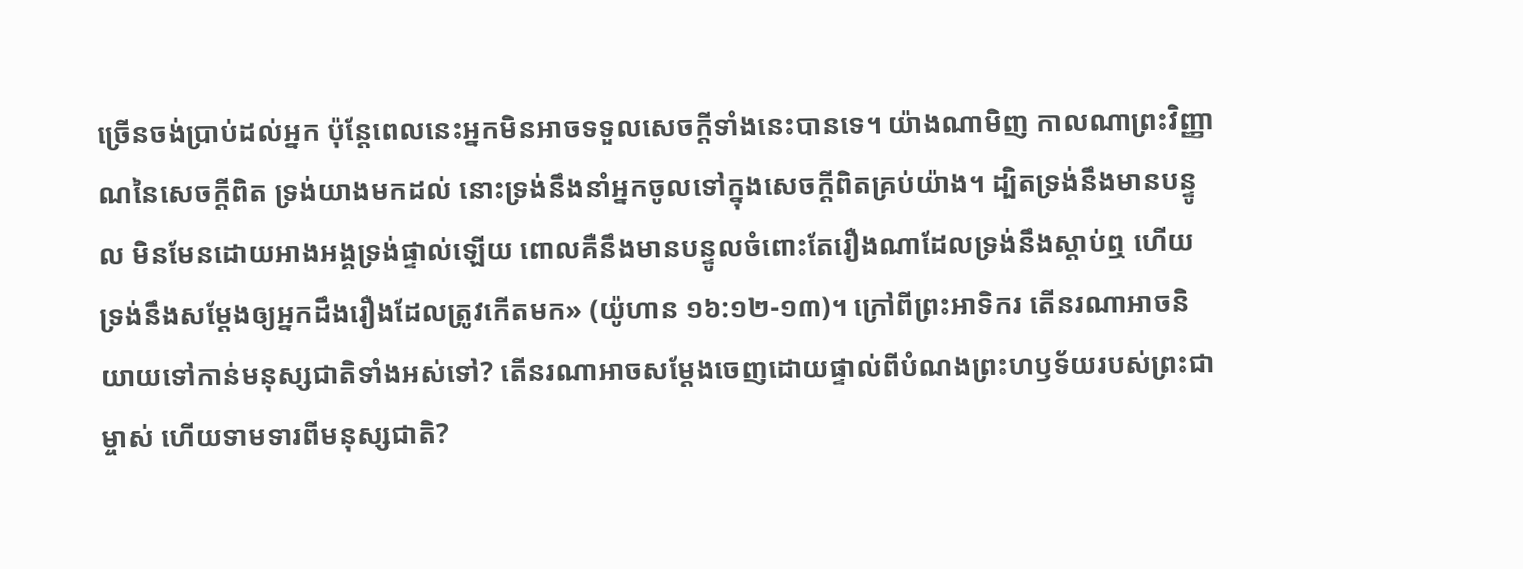ច្រើនចង់ប្រាប់ដល់អ្នក ប៉ុន្តែពេលនេះអ្នកមិនអាចទទួលសេចក្ដីទាំងនេះបានទេ។ យ៉ាងណាមិញ កាលណាព្រះវិញ្ញាណនៃសេចក្ដីពិត ទ្រង់យាងមកដល់ នោះទ្រង់នឹងនាំអ្នកចូលទៅក្នុងសេចក្ដីពិតគ្រប់យ៉ាង។ ដ្បិតទ្រង់នឹងមានបន្ទូល មិនមែនដោយអាងអង្គទ្រង់ផ្ទាល់ឡើយ ពោលគឺនឹងមានបន្ទូលចំពោះតែរឿងណាដែលទ្រង់នឹងស្ដាប់ឮ ហើយទ្រង់នឹងសម្ដែងឲ្យអ្នកដឹងរឿងដែលត្រូវកើតមក» (យ៉ូហាន ១៦:១២-១៣)។ ក្រៅពីព្រះអាទិករ តើនរណាអាចនិយាយទៅកាន់មនុស្សជាតិទាំងអស់ទៅ? តើនរណាអាចសម្ដែងចេញដោយផ្ទាល់ពីបំណងព្រះហឫទ័យរបស់ព្រះជាម្ចាស់ ហើយទាមទារពីមនុស្សជាតិ?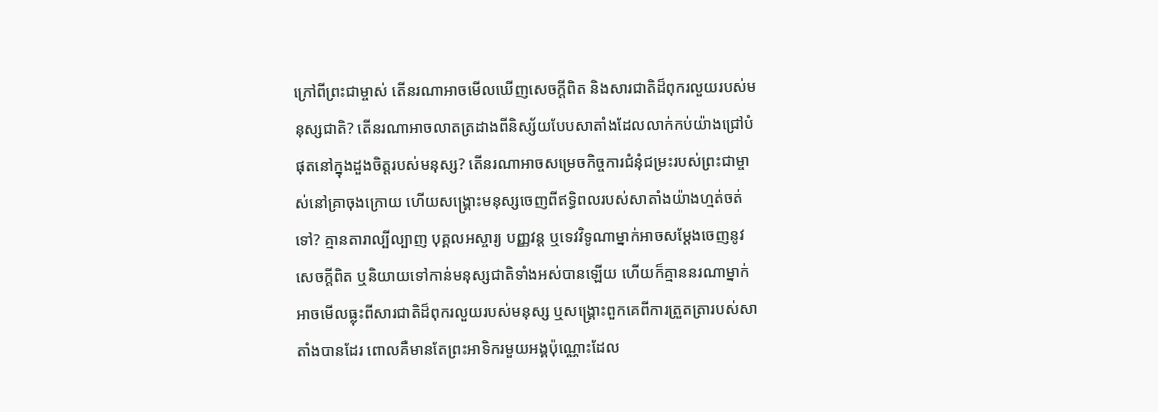ក្រៅពីព្រះជាម្ចាស់ តើនរណាអាចមើលឃើញសេចក្តីពិត និងសារជាតិដ៏ពុករលួយរបស់មនុស្សជាតិ? តើនរណាអាចលាតត្រដាងពីនិស្ស័យបែបសាតាំងដែលលាក់កប់យ៉ាងជ្រៅបំផុតនៅក្នុងដួងចិត្តរបស់មនុស្ស? តើនរណាអាចសម្រេចកិច្ចការជំនុំជម្រះរបស់ព្រះជាម្ចាស់នៅគ្រាចុងក្រោយ ហើយសង្រ្គោះមនុស្សចេញពីឥទ្ធិពលរបស់សាតាំងយ៉ាងហ្មត់ចត់ទៅ? គ្មានតារាល្បីល្បាញ បុគ្គលអស្ចារ្យ បញ្ញវន្ត ឬទេវវិទូណាម្នាក់អាចសម្ដែងចេញនូវសេចក្តីពិត ឬនិយាយទៅកាន់មនុស្សជាតិទាំងអស់បានឡើយ ហើយក៏គ្មាននរណាម្នាក់អាចមើលធ្លុះពីសារជាតិដ៏ពុករលួយរបស់មនុស្ស ឬសង្រ្គោះពួកគេពីការត្រួតត្រារបស់សាតាំងបានដែរ ពោលគឺមានតែព្រះអាទិករមួយអង្គប៉ុណ្ណោះដែល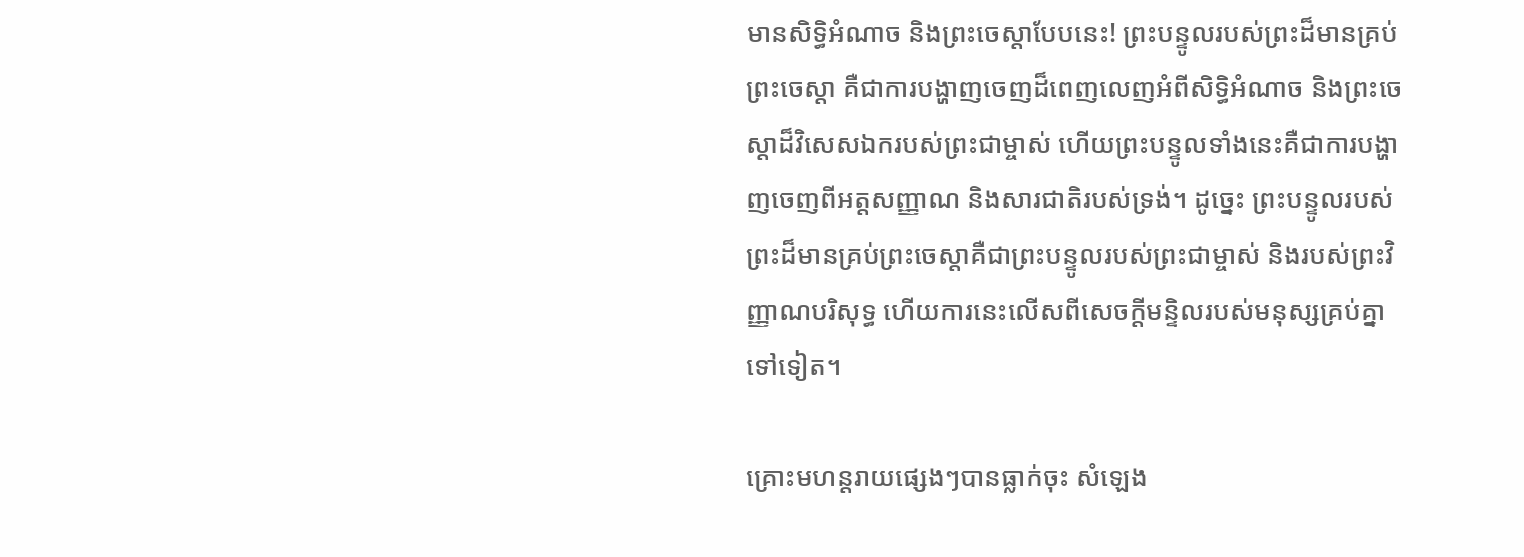មានសិទ្ធិអំណាច និងព្រះចេស្ដាបែបនេះ! ព្រះបន្ទូលរបស់ព្រះដ៏មានគ្រប់ព្រះចេស្ដា គឺជាការបង្ហាញចេញដ៏ពេញលេញអំពីសិទ្ធិអំណាច និងព្រះចេស្ដាដ៏វិសេសឯករបស់ព្រះជាម្ចាស់ ហើយព្រះបន្ទូលទាំងនេះគឺជាការបង្ហាញចេញពីអត្តសញ្ញាណ និងសារជាតិរបស់ទ្រង់។ ដូច្នេះ ព្រះបន្ទូលរបស់ព្រះដ៏មានគ្រប់ព្រះចេស្ដាគឺជាព្រះបន្ទូលរបស់ព្រះជាម្ចាស់ និងរបស់ព្រះវិញ្ញាណបរិសុទ្ធ ហើយការនេះលើសពីសេចក្តីមន្ទិលរបស់មនុស្សគ្រប់គ្នាទៅទៀត។

គ្រោះមហន្តរាយផ្សេងៗបានធ្លាក់ចុះ សំឡេង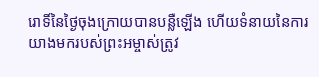រោទិ៍នៃថ្ងៃចុងក្រោយបានបន្លឺឡើង ហើយទំនាយនៃការយាងមករបស់ព្រះអម្ចាស់ត្រូវ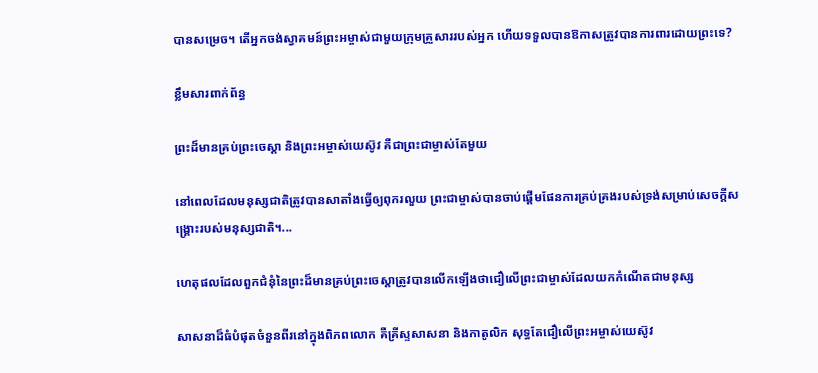បានសម្រេច។ តើអ្នកចង់ស្វាគមន៍ព្រះអម្ចាស់ជាមួយក្រុមគ្រួសាររបស់អ្នក ហើយទទួលបានឱកាសត្រូវបានការពារដោយព្រះទេ?

ខ្លឹមសារពាក់ព័ន្ធ

ព្រះដ៏មានគ្រប់ព្រះចេស្ដា និងព្រះអម្ចាស់យេស៊ូវ គឺជាព្រះជាម្ចាស់តែមួយ

នៅពេលដែលមនុស្សជាតិត្រូវបានសាតាំងធ្វើឲ្យពុករលួយ ព្រះជាម្ចាស់បានចាប់ផ្ដើមផែនការគ្រប់គ្រងរបស់ទ្រង់សម្រាប់សេចក្តីសង្រ្គោះរបស់មនុស្សជាតិ។...

ហេតុផលដែលពួកជំនុំនៃព្រះដ៏មានគ្រប់ព្រះចេស្ដាត្រូវបានលើកឡើងថាជឿលើព្រះជាម្ចាស់ដែលយកកំណើតជាមនុស្ស

សាសនាដ៏ធំបំផុតចំនួនពីរនៅក្នុងពិភពលោក គឺគ្រីស្ទសាសនា និងកាតូលិក សុទ្ធតែជឿលើព្រះអម្ចាស់យេស៊ូវ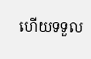ហើយទទួល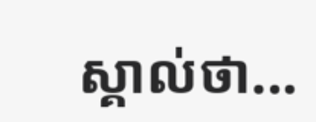ស្គាល់ថា...